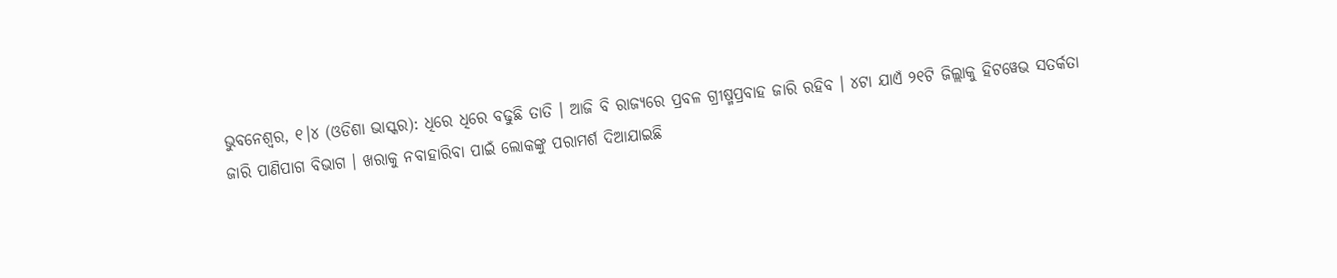ଭୁବନେଶ୍ୱର, ୧।୪ (ଓଡିଶା ଭାସ୍କର): ଧିରେ ଧିରେ ବଢୁଛି ତାତି । ଆଜି ବି ରାଜ୍ୟରେ ପ୍ରବଳ ଗ୍ରୀଷ୍ମପ୍ରବାହ ଜାରି ରହିବ । ୪ଟା ଯାଏଁ ୨୧ଟି ଜିଲ୍ଲାକୁ ହିଟୱେଭ ସତର୍କତା ଜାରି ପାଣିପାଗ ବିଭାଗ । ଖରାକୁ ନବାହାରିବା ପାଇଁ ଲୋକଙ୍କୁ ପରାମର୍ଶ ଦିଆଯାଇଛି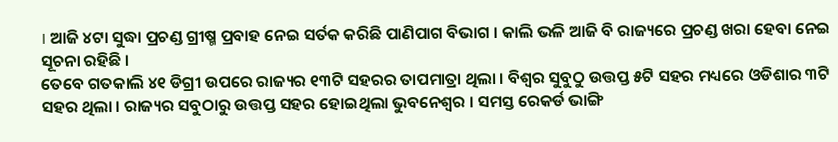। ଆଜି ୪ଟା ସୁଦ୍ଧା ପ୍ରଚଣ୍ଡ ଗ୍ରୀଷ୍ମ ପ୍ରବାହ ନେଇ ସର୍ତକ କରିଛି ପାଣିପାଗ ବିଭାଗ । କାଲି ଭଳି ଆଜି ବି ରାଜ୍ୟରେ ପ୍ରଚଣ୍ଡ ଖରା ହେବା ନେଇ ସୂଚନା ରହିଛି ।
ତେବେ ଗତକାଲି ୪୧ ଡିଗ୍ରୀ ଉପରେ ରାଜ୍ୟର ୧୩ଟି ସହରର ତାପମାତ୍ରା ଥିଲା । ବିଶ୍ୱର ସୁବୁଠୁ ଉତ୍ତପ୍ତ ୫ଟି ସହର ମଧ୍ୟରେ ଓଡିଶାର ୩ଟି ସହର ଥିଲା । ରାଜ୍ୟର ସବୁଠାରୁ ଉତ୍ତପ୍ତ ସହର ହୋଇଥିଲା ଭୁବନେଶ୍ୱର । ସମସ୍ତ ରେକର୍ଡ ଭାଙ୍ଗି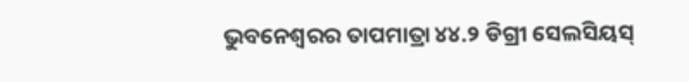ଭୁବନେଶ୍ୱରର ତାପମାତ୍ରା ୪୪.୨ ଡିଗ୍ରୀ ସେଲସିୟସ୍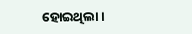ହୋଇଥିଲା ।